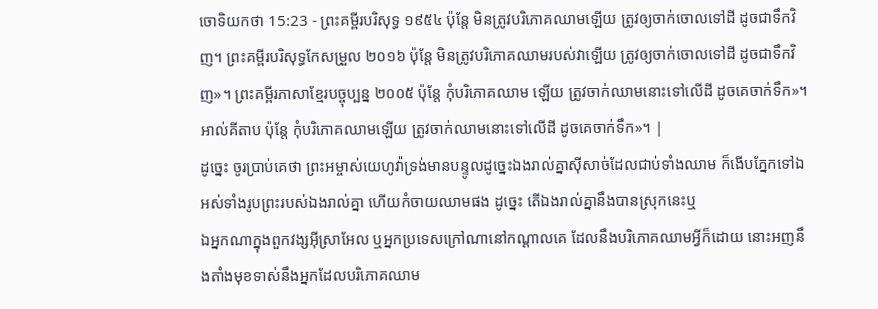ចោទិយកថា 15:23 - ព្រះគម្ពីរបរិសុទ្ធ ១៩៥៤ ប៉ុន្តែ មិនត្រូវបរិភោគឈាមឡើយ ត្រូវឲ្យចាក់ចោលទៅដី ដូចជាទឹកវិញ។ ព្រះគម្ពីរបរិសុទ្ធកែសម្រួល ២០១៦ ប៉ុន្តែ មិនត្រូវបរិភោគឈាមរបស់វាឡើយ ត្រូវឲ្យចាក់ចោលទៅដី ដូចជាទឹកវិញ»។ ព្រះគម្ពីរភាសាខ្មែរបច្ចុប្បន្ន ២០០៥ ប៉ុន្តែ កុំបរិភោគឈាម ឡើយ ត្រូវចាក់ឈាមនោះទៅលើដី ដូចគេចាក់ទឹក»។ អាល់គីតាប ប៉ុន្តែ កុំបរិភោគឈាមឡើយ ត្រូវចាក់ឈាមនោះទៅលើដី ដូចគេចាក់ទឹក»។ |
ដូច្នេះ ចូរប្រាប់គេថា ព្រះអម្ចាស់យេហូវ៉ាទ្រង់មានបន្ទូលដូច្នេះឯងរាល់គ្នាស៊ីសាច់ដែលជាប់ទាំងឈាម ក៏ងើបភ្នែកទៅឯអស់ទាំងរូបព្រះរបស់ឯងរាល់គ្នា ហើយកំចាយឈាមផង ដូច្នេះ តើឯងរាល់គ្នានឹងបានស្រុកនេះឬ
ឯអ្នកណាក្នុងពួកវង្សអ៊ីស្រាអែល ឬអ្នកប្រទេសក្រៅណានៅកណ្តាលគេ ដែលនឹងបរិភោគឈាមអ្វីក៏ដោយ នោះអញនឹងតាំងមុខទាស់នឹងអ្នកដែលបរិភោគឈាម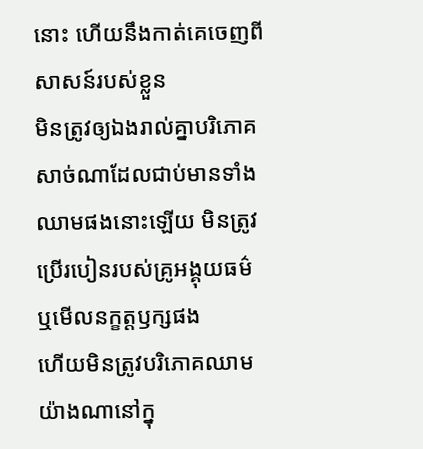នោះ ហើយនឹងកាត់គេចេញពីសាសន៍របស់ខ្លួន
មិនត្រូវឲ្យឯងរាល់គ្នាបរិភោគសាច់ណាដែលជាប់មានទាំងឈាមផងនោះឡើយ មិនត្រូវប្រើរបៀនរបស់គ្រូអង្គុយធម៌ ឬមើលនក្ខត្តឫក្សផង
ហើយមិនត្រូវបរិភោគឈាមយ៉ាងណានៅក្នុ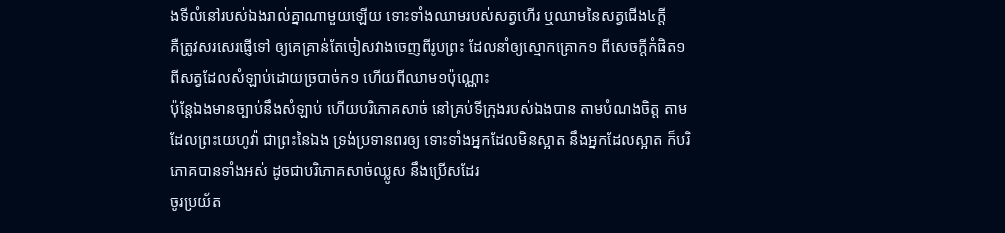ងទីលំនៅរបស់ឯងរាល់គ្នាណាមួយឡើយ ទោះទាំងឈាមរបស់សត្វហើរ ឬឈាមនៃសត្វជើង៤ក្តី
គឺត្រូវសរសេរផ្ញើទៅ ឲ្យគេគ្រាន់តែចៀសវាងចេញពីរូបព្រះ ដែលនាំឲ្យស្មោកគ្រោក១ ពីសេចក្ដីកំផិត១ ពីសត្វដែលសំឡាប់ដោយច្របាច់ក១ ហើយពីឈាម១ប៉ុណ្ណោះ
ប៉ុន្តែឯងមានច្បាប់នឹងសំឡាប់ ហើយបរិភោគសាច់ នៅគ្រប់ទីក្រុងរបស់ឯងបាន តាមបំណងចិត្ត តាមដែលព្រះយេហូវ៉ា ជាព្រះនៃឯង ទ្រង់ប្រទានពរឲ្យ ទោះទាំងអ្នកដែលមិនស្អាត នឹងអ្នកដែលស្អាត ក៏បរិភោគបានទាំងអស់ ដូចជាបរិភោគសាច់ឈ្លូស នឹងប្រើសដែរ
ចូរប្រយ័ត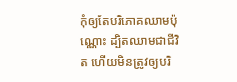កុំឲ្យតែបរិភោគឈាមប៉ុណ្ណោះ ដ្បិតឈាមជាជីវិត ហើយមិនត្រូវឲ្យបរិ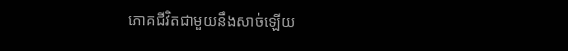ភោគជីវិតជាមួយនឹងសាច់ឡើយ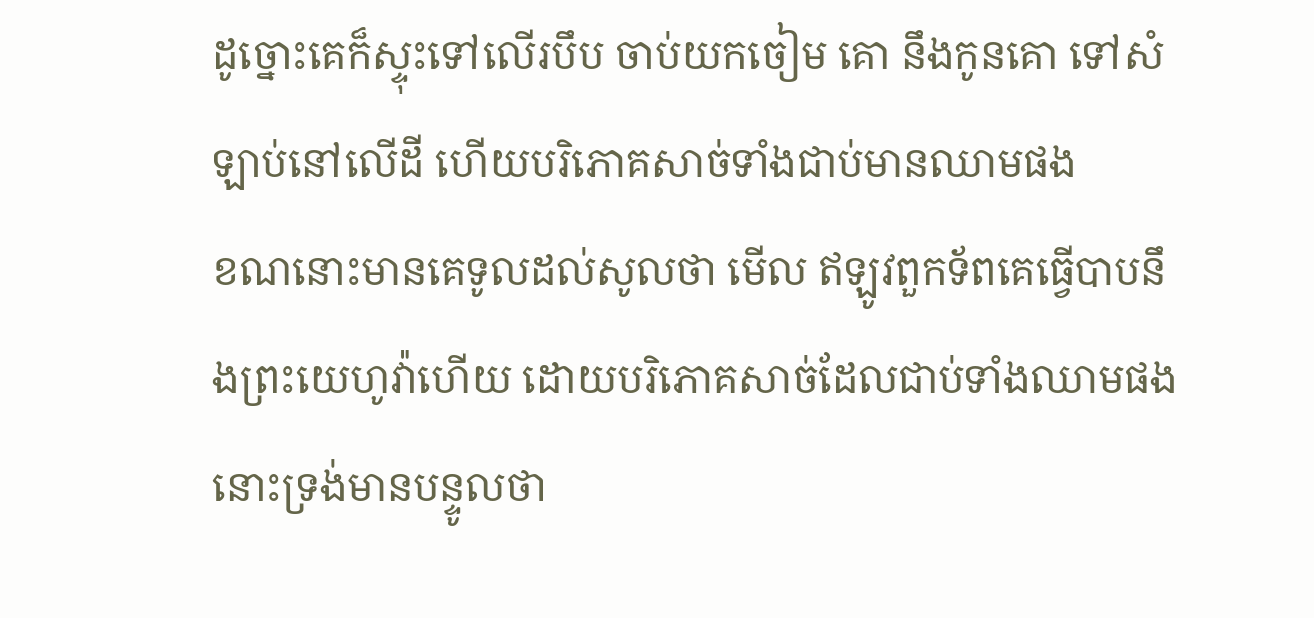ដូច្នោះគេក៏ស្ទុះទៅលើរបឹប ចាប់យកចៀម គោ នឹងកូនគោ ទៅសំឡាប់នៅលើដី ហើយបរិភោគសាច់ទាំងជាប់មានឈាមផង
ខណនោះមានគេទូលដល់សូលថា មើល ឥឡូវពួកទ័ពគេធ្វើបាបនឹងព្រះយេហូវ៉ាហើយ ដោយបរិភោគសាច់ដែលជាប់ទាំងឈាមផង នោះទ្រង់មានបន្ទូលថា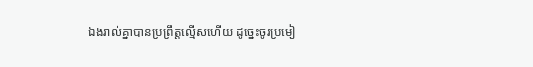ឯងរាល់គ្នាបានប្រព្រឹត្តល្មើសហើយ ដូច្នេះចូរប្រមៀ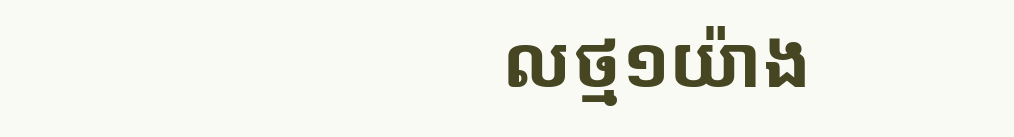លថ្ម១យ៉ាង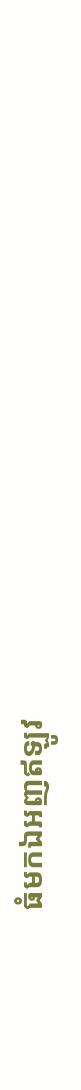ធំមកឯអញឥឡូវ